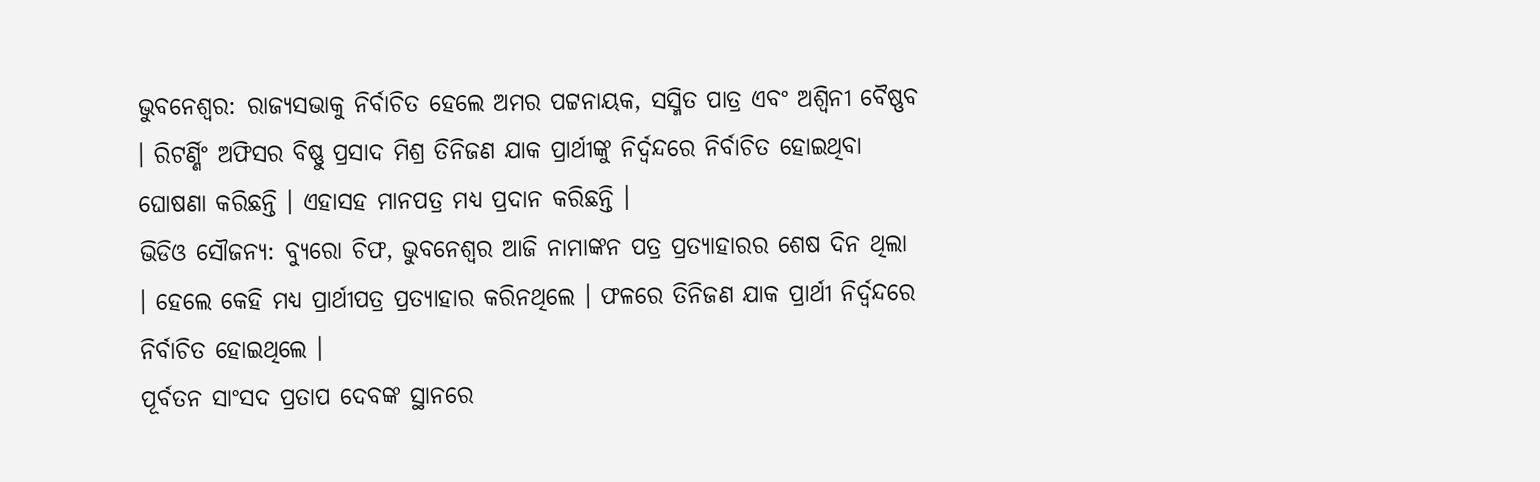ଭୁବନେଶ୍ୱର: ରାଜ୍ୟସଭାକୁ ନିର୍ବାଚିତ ହେଲେ ଅମର ପଟ୍ଟନାୟକ, ସସ୍ମିତ ପାତ୍ର ଏବଂ ଅଶ୍ବିନୀ ବୈଷ୍ଣବ । ରିଟର୍ଣ୍ଣିଂ ଅଫିସର ବିଷ୍ଣୁ ପ୍ରସାଦ ମିଶ୍ର ତିନିଜଣ ଯାକ ପ୍ରାର୍ଥୀଙ୍କୁ ନିର୍ଦ୍ବନ୍ଦରେ ନିର୍ବାଚିତ ହୋଇଥିବା ଘୋଷଣା କରିଛନ୍ତି । ଏହାସହ ମାନପତ୍ର ମଧ୍ୟ ପ୍ରଦାନ କରିଛନ୍ତି ।
ଭିଡିଓ ସୌଜନ୍ୟ: ବ୍ୟୁରୋ ଚିଫ, ଭୁବନେଶ୍ବର ଆଜି ନାମାଙ୍କନ ପତ୍ର ପ୍ରତ୍ୟାହାରର ଶେଷ ଦିନ ଥିଲା । ହେଲେ କେହି ମଧ୍ୟ ପ୍ରାର୍ଥୀପତ୍ର ପ୍ରତ୍ୟାହାର କରିନଥିଲେ । ଫଳରେ ତିନିଜଣ ଯାକ ପ୍ରାର୍ଥୀ ନିର୍ଦ୍ବନ୍ଦରେ ନିର୍ବାଚିତ ହୋଇଥିଲେ ।
ପୂର୍ବତନ ସାଂସଦ ପ୍ରତାପ ଦେବଙ୍କ ସ୍ଥାନରେ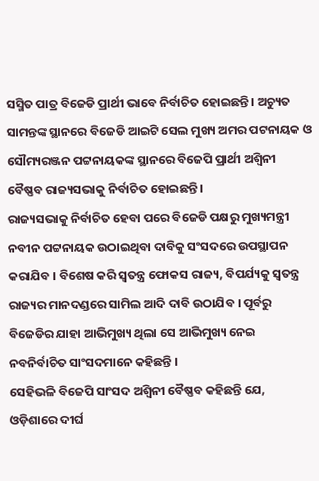ସସ୍ମିତ ପାତ୍ର ବିଜେଡି ପ୍ରାର୍ଥୀ ଭାବେ ନିର୍ବାଚିତ ହୋଇଛନ୍ତି । ଅଚ୍ୟୁତ ସାମନ୍ତଙ୍କ ସ୍ଥାନରେ ବିଜେଡି ଆଇଟି ସେଲ ମୁଖ୍ୟ ଅମର ପଟନାୟକ ଓ ସୌମ୍ୟରଞ୍ଜନ ପଟ୍ଟନାୟକଙ୍କ ସ୍ଥାନରେ ବିଜେପି ପ୍ରାର୍ଥୀ ଅଶ୍ବିନୀ ବୈଷ୍ଣବ ରାଜ୍ୟସଭାକୁ ନିର୍ବାଚିତ ହୋଇଛନ୍ତି ।
ରାଜ୍ୟସଭାକୁ ନିର୍ବାଚିତ ହେବା ପରେ ବିଜେଡି ପକ୍ଷରୁ ମୁଖ୍ୟମନ୍ତ୍ରୀ ନବୀନ ପଟ୍ଟନାୟକ ଉଠାଇଥିବା ଦାବିକୁ ସଂସଦରେ ଉପସ୍ଥାପନ କରାଯିବ । ବିଶେଷ କରି ସ୍ୱତନ୍ତ୍ର ଫୋକସ ରାଜ୍ୟ, ବିପର୍ଯ୍ୟକୁ ସ୍ୱତନ୍ତ୍ର ରାଜ୍ୟର ମାନଦଣ୍ଡରେ ସାମିଲ ଆଦି ଦାବି ଉଠାଯିବ । ପୂର୍ବରୁ ବିଜେଡିର ଯାହା ଆଭିମୁଖ୍ୟ ଥିଲା ସେ ଆଭିମୁଖ୍ୟ ନେଇ ନବନିର୍ବାଚିତ ସାଂସଦମାନେ କହିଛନ୍ତି ।
ସେହିଭଳି ବିଜେପି ସାଂସଦ ଅଶ୍ବିନୀ ବୈଷ୍ଣବ କହିଛନ୍ତି ଯେ, ଓଡ଼ିଶାରେ ଦୀର୍ଘ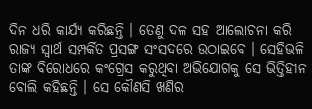ଦିନ ଧରି କାର୍ଯ୍ୟ କରିଛନ୍ତି । ତେଣୁ ଦଳ ସହ ଆଲୋଚନା କରି ରାଜ୍ୟ ସ୍ୱାର୍ଥ ସମ୍ପର୍କିତ ପ୍ରସଙ୍ଗ ସଂସଦରେ ଉଠାଇବେ । ସେହିଭଳି ତାଙ୍କ ବିରୋଧରେ କଂଗ୍ରେସ କରୁଥିବା ଅଭିଯୋଗକୁ ସେ ଭିତ୍ତିହୀନ ବୋଲି କହିଛନ୍ତି । ସେ କୌଣସି ଖଣିର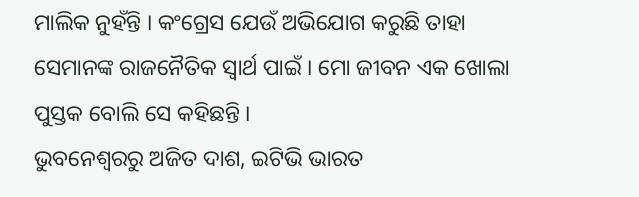ମାଲିକ ନୁହଁନ୍ତି । କଂଗ୍ରେସ ଯେଉଁ ଅଭିଯୋଗ କରୁଛି ତାହା ସେମାନଙ୍କ ରାଜନୈତିକ ସ୍ୱାର୍ଥ ପାଇଁ । ମୋ ଜୀବନ ଏକ ଖୋଲା ପୁସ୍ତକ ବୋଲି ସେ କହିଛନ୍ତି ।
ଭୁବନେଶ୍ବରରୁ ଅଜିତ ଦାଶ, ଇଟିଭି ଭାରତ